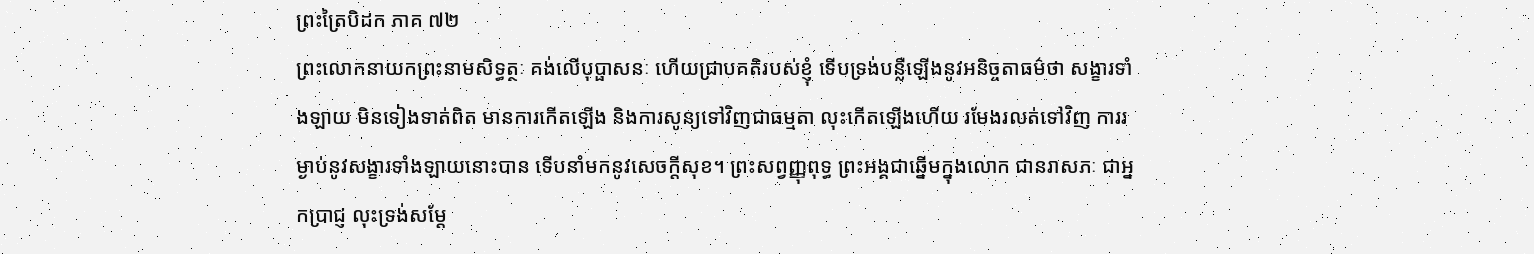ព្រះត្រៃបិដក ភាគ ៧២
ព្រះលោកនាយកព្រះនាមសិទ្ធត្ថៈ គង់លើបុប្ផាសនៈ ហើយជ្រាបគតិរបស់ខ្ញុំ ទើបទ្រង់បន្លឺឡើងនូវអនិច្ចតាធម៌ថា សង្ខារទាំងឡាយ មិនទៀងទាត់ពិត មានការកើតឡើង និងការសូន្យទៅវិញជាធម្មតា លុះកើតឡើងហើយ រមែងរលត់ទៅវិញ ការរម្ងាប់នូវសង្ខារទាំងឡាយនោះបាន ទើបនាំមកនូវសេចក្តីសុខ។ ព្រះសព្វញ្ញុពុទ្ធ ព្រះអង្គជាឆ្នើមក្នុងលោក ជានរាសភៈ ជាអ្នកប្រាជ្ញ លុះទ្រង់សម្តែ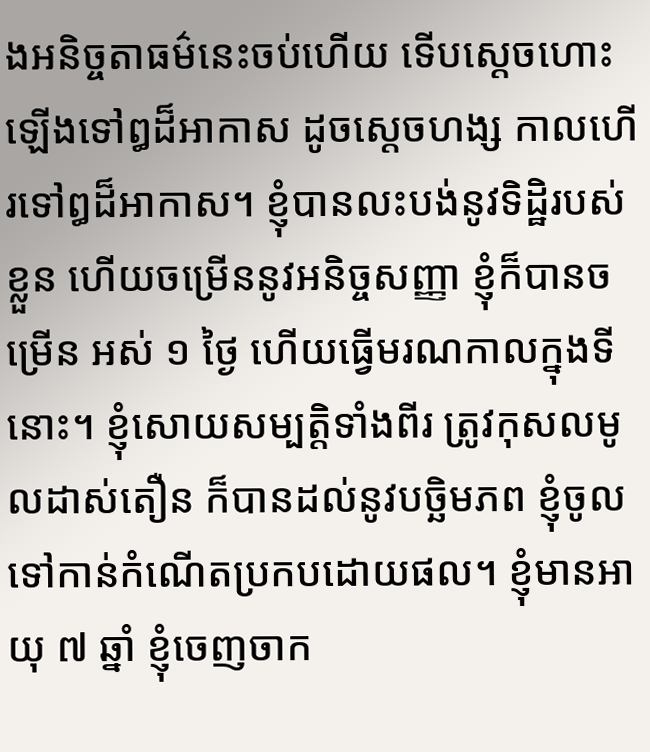ងអនិច្ចតាធម៌នេះចប់ហើយ ទើបស្តេចហោះឡើងទៅឰដ៏អាកាស ដូចស្តេចហង្ស កាលហើរទៅឰដ៏អាកាស។ ខ្ញុំបានលះបង់នូវទិដ្ឋិរបស់ខ្លួន ហើយចម្រើននូវអនិច្ចសញ្ញា ខ្ញុំក៏បានចម្រើន អស់ ១ ថ្ងៃ ហើយធ្វើមរណកាលក្នុងទីនោះ។ ខ្ញុំសោយសម្បត្តិទាំងពីរ ត្រូវកុសលមូលដាស់តឿន ក៏បានដល់នូវបច្ឆិមភព ខ្ញុំចូលទៅកាន់កំណើតប្រកបដោយផល។ ខ្ញុំមានអាយុ ៧ ឆ្នាំ ខ្ញុំចេញចាក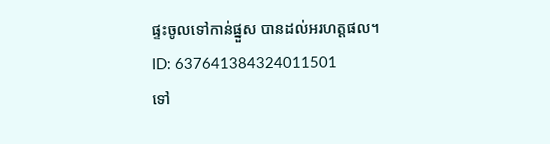ផ្ទះចូលទៅកាន់ផ្នួស បានដល់អរហត្តផល។
ID: 637641384324011501
ទៅ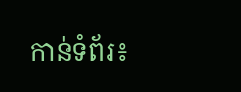កាន់ទំព័រ៖